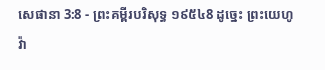សេផានា 3:8 - ព្រះគម្ពីរបរិសុទ្ធ ១៩៥៤8 ដូច្នេះ ព្រះយេហូវ៉ា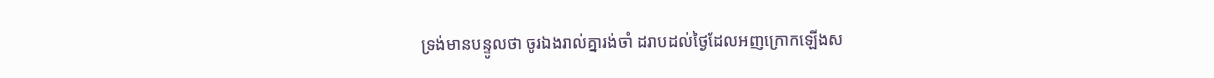ទ្រង់មានបន្ទូលថា ចូរឯងរាល់គ្នារង់ចាំ ដរាបដល់ថ្ងៃដែលអញក្រោកឡើងស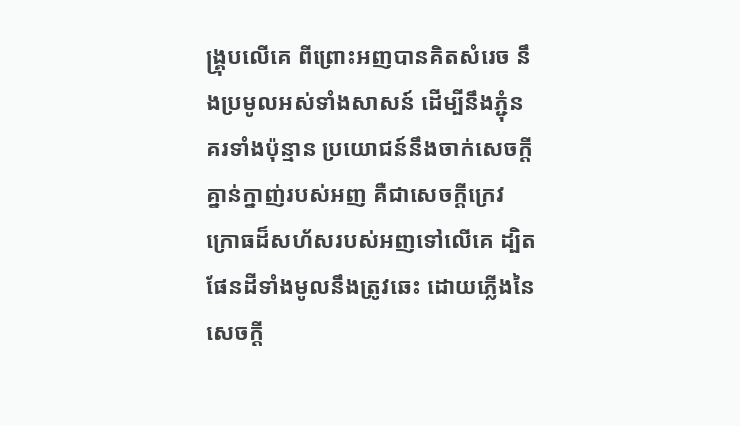ង្គ្រុបលើគេ ពីព្រោះអញបានគិតសំរេច នឹងប្រមូលអស់ទាំងសាសន៍ ដើម្បីនឹងភ្ជុំនគរទាំងប៉ុន្មាន ប្រយោជន៍នឹងចាក់សេចក្ដីគ្នាន់ក្នាញ់របស់អញ គឺជាសេចក្ដីក្រេវក្រោធដ៏សហ័សរបស់អញទៅលើគេ ដ្បិតផែនដីទាំងមូលនឹងត្រូវឆេះ ដោយភ្លើងនៃសេចក្ដី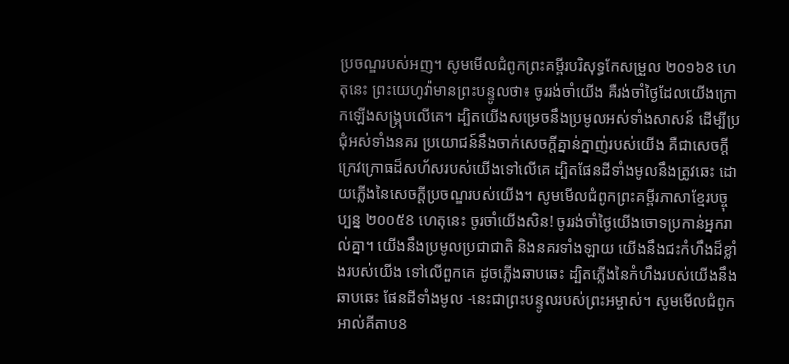ប្រចណ្ឌរបស់អញ។ សូមមើលជំពូកព្រះគម្ពីរបរិសុទ្ធកែសម្រួល ២០១៦8 ហេតុនេះ ព្រះយេហូវ៉ាមានព្រះបន្ទូលថា៖ ចូររង់ចាំយើង គឺរង់ចាំថ្ងៃដែលយើងក្រោកឡើងសង្គ្រុបលើគេ។ ដ្បិតយើងសម្រេចនឹងប្រមូលអស់ទាំងសាសន៍ ដើម្បីប្រជុំអស់ទាំងនគរ ប្រយោជន៍នឹងចាក់សេចក្ដីគ្នាន់ក្នាញ់របស់យើង គឺជាសេចក្ដីក្រេវក្រោធដ៏សហ័សរបស់យើងទៅលើគេ ដ្បិតផែនដីទាំងមូលនឹងត្រូវឆេះ ដោយភ្លើងនៃសេចក្ដីប្រចណ្ឌរបស់យើង។ សូមមើលជំពូកព្រះគម្ពីរភាសាខ្មែរបច្ចុប្បន្ន ២០០៥8 ហេតុនេះ ចូរចាំយើងសិន! ចូររង់ចាំថ្ងៃយើងចោទប្រកាន់អ្នករាល់គ្នា។ យើងនឹងប្រមូលប្រជាជាតិ និងនគរទាំងឡាយ យើងនឹងជះកំហឹងដ៏ខ្លាំងរបស់យើង ទៅលើពួកគេ ដូចភ្លើងឆាបឆេះ ដ្បិតភ្លើងនៃកំហឹងរបស់យើងនឹងឆាបឆេះ ផែនដីទាំងមូល -នេះជាព្រះបន្ទូលរបស់ព្រះអម្ចាស់។ សូមមើលជំពូកអាល់គីតាប8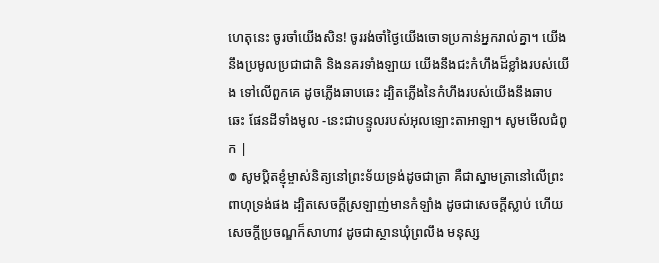ហេតុនេះ ចូរចាំយើងសិន! ចូររង់ចាំថ្ងៃយើងចោទប្រកាន់អ្នករាល់គ្នា។ យើងនឹងប្រមូលប្រជាជាតិ និងនគរទាំងឡាយ យើងនឹងជះកំហឹងដ៏ខ្លាំងរបស់យើង ទៅលើពួកគេ ដូចភ្លើងឆាបឆេះ ដ្បិតភ្លើងនៃកំហឹងរបស់យើងនឹងឆាបឆេះ ផែនដីទាំងមូល -នេះជាបន្ទូលរបស់អុលឡោះតាអាឡា។ សូមមើលជំពូក |
៙ សូមប្តិតខ្ញុំម្ចាស់និត្យនៅព្រះទ័យទ្រង់ដូចជាត្រា គឺជាស្នាមត្រានៅលើព្រះពាហុទ្រង់ផង ដ្បិតសេចក្ដីស្រឡាញ់មានកំឡាំង ដូចជាសេចក្ដីស្លាប់ ហើយសេចក្ដីប្រចណ្ឌក៏សាហាវ ដូចជាស្ថានឃុំព្រលឹង មនុស្ស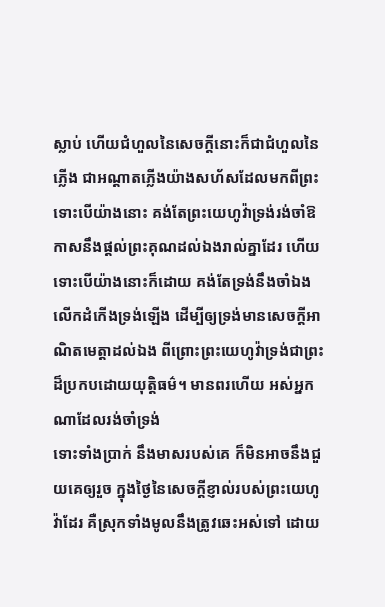ស្លាប់ ហើយជំហួលនៃសេចក្ដីនោះក៏ជាជំហួលនៃភ្លើង ជាអណ្តាតភ្លើងយ៉ាងសហ័សដែលមកពីព្រះ
ទោះបើយ៉ាងនោះ គង់តែព្រះយេហូវ៉ាទ្រង់រង់ចាំឱកាសនឹងផ្តល់ព្រះគុណដល់ឯងរាល់គ្នាដែរ ហើយទោះបើយ៉ាងនោះក៏ដោយ គង់តែទ្រង់នឹងចាំឯងលើកដំកើងទ្រង់ឡើង ដើម្បីឲ្យទ្រង់មានសេចក្ដីអាណិតមេត្តាដល់ឯង ពីព្រោះព្រះយេហូវ៉ាទ្រង់ជាព្រះដ៏ប្រកបដោយយុត្តិធម៌។ មានពរហើយ អស់អ្នកណាដែលរង់ចាំទ្រង់
ទោះទាំងប្រាក់ នឹងមាសរបស់គេ ក៏មិនអាចនឹងជួយគេឲ្យរួច ក្នុងថ្ងៃនៃសេចក្ដីខ្ញាល់របស់ព្រះយេហូវ៉ាដែរ គឺស្រុកទាំងមូលនឹងត្រូវឆេះអស់ទៅ ដោយ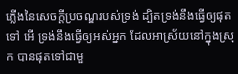ភ្លើងនៃសេចក្ដីប្រចណ្ឌរបស់ទ្រង់ ដ្បិតទ្រង់នឹងធ្វើឲ្យផុតទៅ អើ ទ្រង់នឹងធ្វើឲ្យអស់អ្នក ដែលអាស្រ័យនៅក្នុងស្រុក បានផុតទៅជាមួ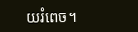យរំពេច។